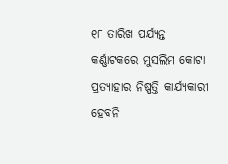୧୮ ତାରିଖ ପର୍ଯ୍ୟନ୍ତ କର୍ଣ୍ଣାଟକରେ ମୁସଲିମ କୋଟା ପ୍ରତ୍ୟାହାର ନିଷ୍ପତ୍ତି କାର୍ଯ୍ୟକାରୀ ହେବନି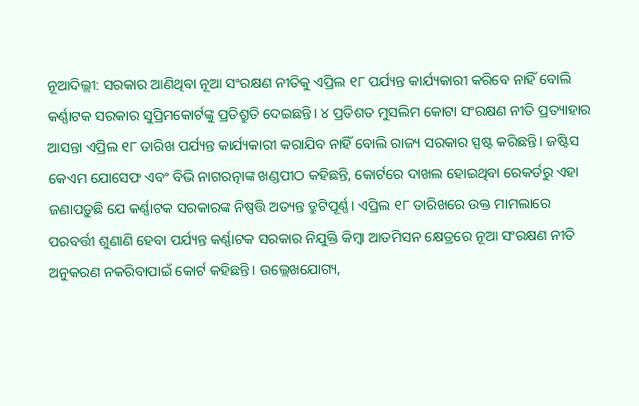ନୂଆଦିଲ୍ଲୀ: ସରକାର ଆଣିଥିବା ନୂଆ ସଂରକ୍ଷଣ ନୀତିକୁ ଏପ୍ରିଲ ୧୮ ପର୍ଯ୍ୟନ୍ତ କାର୍ଯ୍ୟକାରୀ କରିବେ ନାହିଁ ବୋଲି କର୍ଣ୍ଣାଟକ ସରକାର ସୁପ୍ରିମକୋର୍ଟଙ୍କୁ ପ୍ରତିଶ୍ରୁତି ଦେଇଛନ୍ତି। ୪ ପ୍ରତିଶତ ମୁସଲିମ କୋଟା ସଂରକ୍ଷଣ ନୀତି ପ୍ରତ୍ୟାହାର ଆସନ୍ତା ଏପ୍ରିଲ ୧୮ ତାରିଖ ପର୍ଯ୍ୟନ୍ତ କାର୍ଯ୍ୟକାରୀ କରାଯିବ ନାହିଁ ବୋଲି ରାଜ୍ୟ ସରକାର ସ୍ପଷ୍ଟ କରିଛନ୍ତି। ଜଷ୍ଟିସ କେଏମ ଯୋସେଫ ଏବଂ ବିଭି ନାଗରତ୍ନାଙ୍କ ଖଣ୍ଡପୀଠ କହିଛନ୍ତି, କୋର୍ଟରେ ଦାଖଲ ହୋଇଥିବା ରେକର୍ଡରୁ ଏହା ଜଣାପଡ଼ୁଛି ଯେ କର୍ଣ୍ଣାଟକ ସରକାରଙ୍କ ନିଷ୍ପତ୍ତି ଅତ୍ୟନ୍ତ ତ୍ରୁଟିପୂର୍ଣ୍ଣ। ଏପ୍ରିଲ ୧୮ ତାରିଖରେ ଉକ୍ତ ମାମଲାରେ ପରବର୍ତ୍ତୀ ଶୁଣାଣି ହେବା ପର୍ଯ୍ୟନ୍ତ କର୍ଣ୍ଣାଟକ ସରକାର ନିଯୁକ୍ତି କିମ୍ବା ଆଡମିସନ କ୍ଷେତ୍ରରେ ନୂଆ ସଂରକ୍ଷଣ ନୀତି ଅନୁକରଣ ନକରିବାପାଇଁ କୋର୍ଟ କହିଛନ୍ତି। ଉଲ୍ଲେଖଯୋଗ୍ୟ,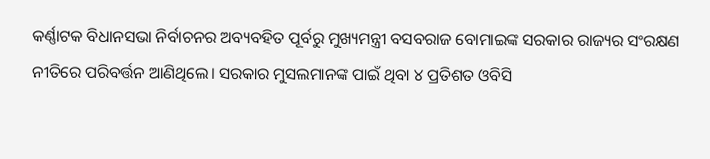କର୍ଣ୍ଣାଟକ ବିଧାନସଭା ନିର୍ବାଚନର ଅବ୍ୟବହିତ ପୂର୍ବରୁ ମୁଖ୍ୟମନ୍ତ୍ରୀ ବସବରାଜ ବୋମାଇଙ୍କ ସରକାର ରାଜ୍ୟର ସଂରକ୍ଷଣ ନୀତିରେ ପରିବର୍ତ୍ତନ ଆଣିଥିଲେ। ସରକାର ମୁସଲମାନଙ୍କ ପାଇଁ ଥିବା ୪ ପ୍ରତିଶତ ଓବିସି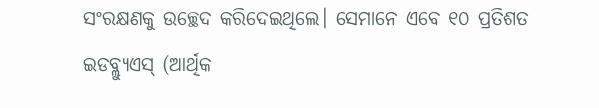ସଂରକ୍ଷଣକୁ ଉଚ୍ଛେଦ କରିଦେଇଥିଲେ। ସେମାନେ ଏବେ ୧୦ ପ୍ରତିଶତ ଇଡବ୍ଲ୍ୟୁଏସ୍ (ଆର୍ଥିକ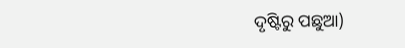ଦୃଷ୍ଟିରୁ ପଛୁଆ)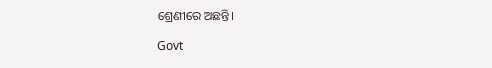ଶ୍ରେଣୀରେ ଅଛନ୍ତି।

Govt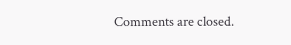Comments are closed.